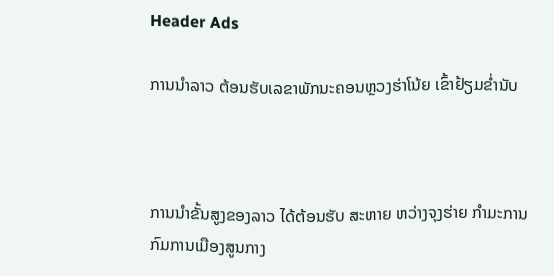Header Ads

ການນຳລາວ ຕ້ອນຮັບເລຂາພັກນະຄອນຫຼວງຮ່າໂນ້ຍ ເຂົ້າຢ້ຽມຂໍ່ານັບ



ການນຳຂັ້ນສູງຂອງລາວ ໄດ້ຕ້ອນຮັບ ສະຫາຍ ຫວ່າງຈຸງຮ່າຍ ກຳມະການກົມການເມືອງສູນກາງ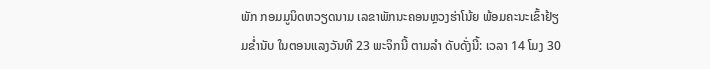ພັກ ກອມມູນິດຫວຽດນາມ ເລຂາພັກນະຄອນຫຼວງຮ່າໂນ້ຍ ພ້ອມຄະນະເຂົ້າຢ້ຽມຂ່ຳນັບ ໃນຕອນແລງວັນທີ 23 ພະຈິກນີ້ ຕາມລຳ ດັບດັ່ງນີ້: ເວລາ 14 ໂມງ 30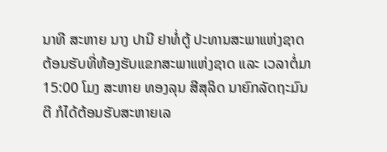ນາທີ ສະຫາຍ ນາງ ປານີ ຢາທໍ່ຕູ້ ປະທານສະພາແຫ່ງຊາດ ຕ້ອນຮັບທີ່ຫ້ອງຮັບແຂກສະພາແຫ່ງຊາດ ແລະ ເວລາຕໍ່ມາ 15:00 ໂມງ ສະຫາຍ ທອງລຸນ ສີສຸລິດ ນາຍົກລັດຖະມົນຕີ ກໍໄດ້ຕ້ອນຮັບສະຫາຍເລ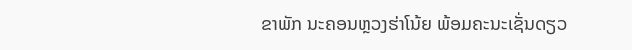ຂາພັກ ນະຄອນຫຼວງຮ່າໂນ້ຍ ພ້ອມຄະນະເຊັ່ນດຽວ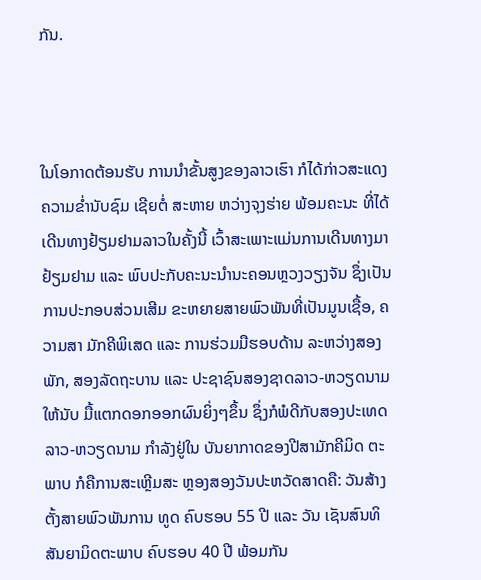ກັນ.



ໃນໂອກາດຕ້ອນຮັບ ການນຳຂັ້ນສູງຂອງລາວເຮົາ ກໍໄດ້ກ່າວສະແດງຄວາມຂ່ຳນັບຊົມ ເຊີຍຕໍ່ ສະຫາຍ ຫວ່າງຈຸງຮ່າຍ ພ້ອມຄະນະ ທີ່ໄດ້ເດີນທາງຢ້ຽມຢາມລາວໃນຄັ້ງນີ້ ເວົ້າສະເພາະແມ່ນການເດີນທາງມາຢ້ຽມຢາມ ແລະ ພົບປະກັບຄະນະນຳນະຄອນຫຼວງວຽງຈັນ ຊຶ່ງເປັນການປະກອບສ່ວນເສີມ ຂະຫຍາຍສາຍພົວພັນທີ່ເປັນມູນເຊື້ອ, ຄວາມສາ ມັກຄີພິເສດ ແລະ ການຮ່ວມມືຮອບດ້ານ ລະຫວ່າງສອງພັກ, ສອງລັດຖະບານ ແລະ ປະຊາຊົນສອງຊາດລາວ-ຫວຽດນາມ ໃຫ້ນັບ ມື້ແຕກດອກອອກຜົນຍິ່ງໆຂຶ້ນ ຊຶ່ງກໍພໍດີກັບສອງປະເທດ ລາວ-ຫວຽດນາມ ກຳລັງຢູ່ໃນ ບັນຍາກາດຂອງປີສາມັກຄີມິດ ຕະພາບ ກໍຄືການສະເຫຼີມສະ ຫຼອງສອງວັນປະຫວັດສາດຄື: ວັນສ້າງຕັ້ງສາຍພົວພັນການ ທູດ ຄົບຮອບ 55 ປີ ແລະ ວັນ ເຊັນສົນທິສັນຍາມິດຕະພາບ ຄົບຮອບ 40 ປີ ພ້ອມກັນ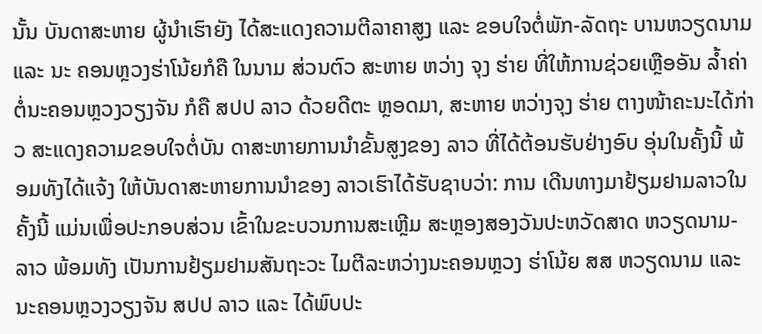ນັ້ນ ບັນດາສະຫາຍ ຜູ້ນຳເຮົາຍັງ ໄດ້ສະແດງຄວາມຕີລາຄາສູງ ແລະ ຂອບໃຈຕໍ່ພັກ-ລັດຖະ ບານຫວຽດນາມ ແລະ ນະ ຄອນຫຼວງຮ່າໂນ້ຍກໍຄື ໃນນາມ ສ່ວນຕົວ ສະຫາຍ ຫວ່າງ ຈຸງ ຮ່າຍ ທີ່ໃຫ້ການຊ່ວຍເຫຼືອອັນ ລ້ຳຄ່າຕໍ່ນະຄອນຫຼວງວຽງຈັນ ກໍຄື ສປປ ລາວ ດ້ວຍດີຕະ ຫຼອດມາ, ສະຫາຍ ຫວ່າງຈຸງ ຮ່າຍ ຕາງໜ້າຄະນະໄດ້ກ່າວ ສະແດງຄວາມຂອບໃຈຕໍ່ບັນ ດາສະຫາຍການນຳຂັ້ນສູງຂອງ ລາວ ທີ່ໄດ້ຕ້ອນຮັບຢ່າງອົບ ອຸ່ນໃນຄັ້ງນີ້ ພ້ອມທັງໄດ້ແຈ້ງ ໃຫ້ບັນດາສະຫາຍການນຳຂອງ ລາວເຮົາໄດ້ຮັບຊາບວ່າ: ການ ເດີນທາງມາຢ້ຽມຢາມລາວໃນ ຄັ້ງນີ້ ແມ່ນເພື່ອປະກອບສ່ວນ ເຂົ້າໃນຂະບວນການສະເຫຼີມ ສະຫຼອງສອງວັນປະຫວັດສາດ ຫວຽດນາມ-ລາວ ພ້ອມທັງ ເປັນການຢ້ຽມຢາມສັນຖະວະ ໄມຕີລະຫວ່າງນະຄອນຫຼວງ ຮ່າໂນ້ຍ ສສ ຫວຽດນາມ ແລະ ນະຄອນຫຼວງວຽງຈັນ ສປປ ລາວ ແລະ ໄດ້ພົບປະ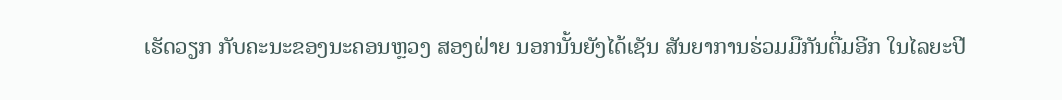ເຮັດວຽກ ກັບຄະນະຂອງນະຄອນຫຼວງ ສອງຝ່າຍ ນອກນັ້ນຍັງໄດ້ເຊັນ ສັນຍາການຮ່ວມມືກັນຕື່ມອີກ ໃນໄລຍະປີ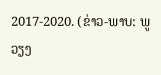2017-2020. (ຂ່າວ-ພາບ: ພູວຽງ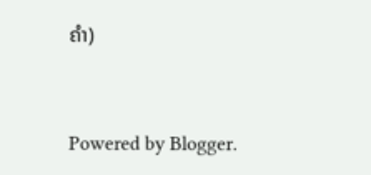ຄຳ)


Powered by Blogger.